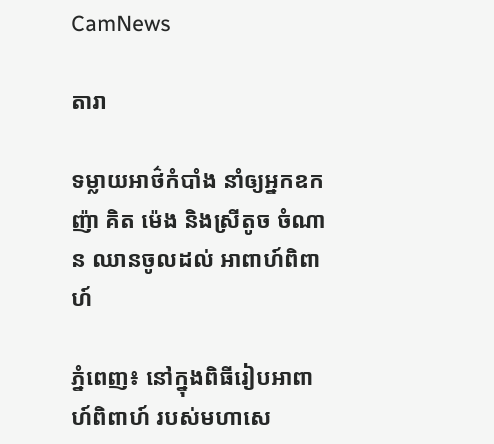CamNews

តារា

ទម្លាយអាថ៌កំបាំង នាំឲ្យអ្នកឧកញ៉ា គិត ម៉េង និងស្រីតូច ចំណាន ឈានចូលដល់ អាពាហ៍ពិពាហ៍

ភ្នំពេញ៖ នៅក្នុងពិធីរៀបអាពាហ៍ពិពាហ៍ របស់មហាសេ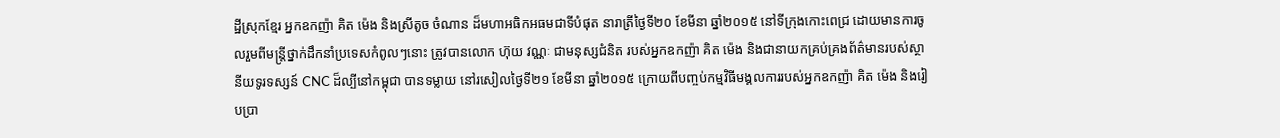ដ្ឋីស្រុកខ្មែរ អ្នកឧកញ៉ា គិត ម៉េង និងស្រីតូច ចំណាន ដ៏មហាអធិកអធមជាទីបំផុត នារាត្រីថ្ងៃទី២០ ខែមីនា ឆ្នាំ២០១៥ នៅទីក្រុងកោះពេជ្រ ដោយមានការចូលរួមពីមន្រ្តីថ្នាក់ដឹកនាំប្រទេសកំពូលៗនោះ ត្រូវបានលោក ហ៊ុយ វណ្ណៈ ជាមនុស្សជំនិត របស់អ្នកឧកញ៉ា គិត ម៉េង និងជានាយកគ្រប់គ្រងព័ត៌មានរបស់ស្ថានីយទូរទស្សន៍ CNC ដ៏ល្បីនៅកម្ពុជា បានទម្លាយ នៅរសៀលថ្ងៃទី២១ ខែមីនា ឆ្នាំ២០១៥ ក្រោយពីបញ្ចប់កម្មវិធីមង្គលការរបស់អ្នកឧកញ៉ា គិត ម៉េង និងរៀបប្រា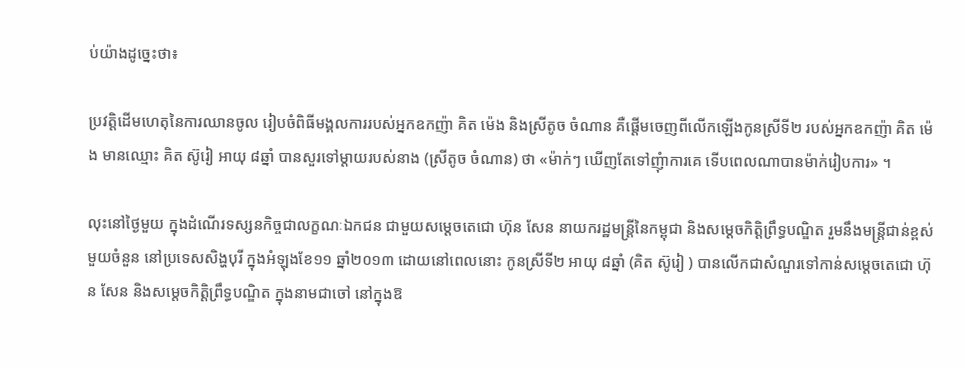ប់យ៉ាងដូច្នេះថា៖

ប្រវត្តិដើមហេតុនៃការឈានចូល រៀបចំពិធីមង្គលការរបស់អ្នកឧកញ៉ា គិត ម៉េង និងស្រីតូច ចំណាន គឺផ្តើមចេញពីលើកឡើងកូនស្រីទី២ របស់អ្នកឧកញ៉ា គិត ម៉េង មានឈ្មោះ គិត ស៊ូរៀ អាយុ ៨ឆ្នាំ បានសួរទៅម្តាយរបស់នាង (ស្រីតូច ចំណាន) ថា «ម៉ាក់ៗ ឃើញតែទៅញុំាការគេ ទើបពេលណាបានម៉ាក់រៀបការ» ។

លុះនៅថ្ងៃមួយ ក្នុងដំណើរទស្សនកិច្ចជាលក្ខណៈឯកជន ជាមួយសម្តេចតេជោ ហ៊ុន សែន នាយករដ្ឋមន្រ្តីនៃកម្ពុជា និងសម្តេចកិតិ្តព្រឹទ្ធបណ្ឌិត រួមនឹងមន្រ្តីជាន់ខ្ពស់មួយចំនួន នៅប្រទេសសិង្ហបុរី ក្នុងអំឡុងខែ១១ ឆ្នាំ២០១៣ ដោយនៅពេលនោះ កូនស្រីទី២ អាយុ ៨ឆ្នាំ (គិត ស៊ូរៀ ) បានលើកជាសំណួរទៅកាន់សម្តេចតេជោ ហ៊ុន សែន និងសម្តេចកិតិ្តព្រឹទ្ធបណ្ឌិត ក្នុងនាមជាចៅ នៅក្នុងឱ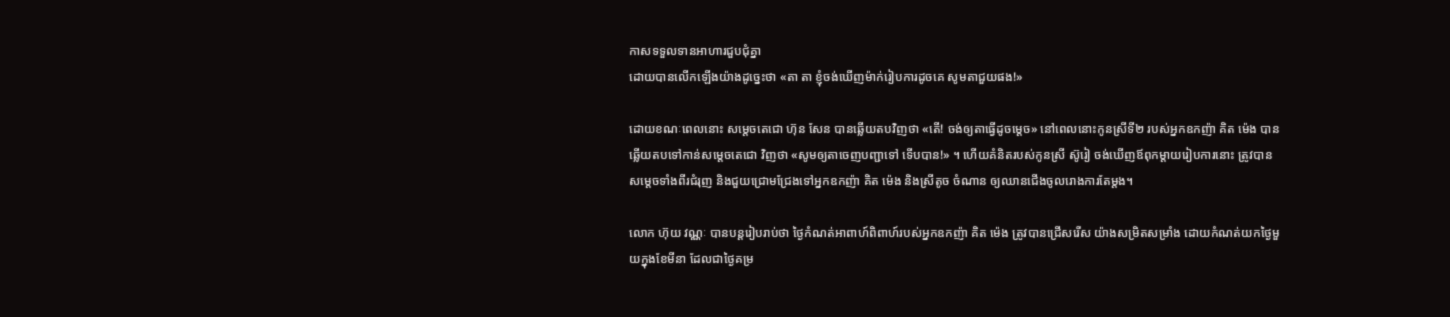កាសទទួលទានអាហារជួបជុំគ្នា
ដោយបានលើកឡើងយ៉ាងដូច្នេះថា «តា តា ខ្ញុំចង់ឃើញម៉ាក់រៀបការដូចគេ សូមតាជួយផង!»

ដោយខណៈពេលនោះ សម្តេចតេជោ ហ៊ុន សែន បានឆ្លើយតបវិញថា «តើ! ចង់ឲ្យតាធ្វើដូចម្តេច» នៅពេលនោះកូនស្រីទី២ របស់អ្នកឧកញ៉ា គិត ម៉េង បានឆ្លើយតបទៅកាន់សម្តេចតេជោ វិញថា «សូមឲ្យតាចេញបញ្ជាទៅ ទើបបាន!» ។ ហើយគំនិតរបស់កូនស្រី ស៊ូរៀ ចង់ឃើញឪពុកម្តាយរៀបការនោះ ត្រូវបានសម្តេចទាំងពីរជំរុញ និងជួយជ្រោមជ្រែងទៅអ្នកឧកញ៉ា គិត ម៉េង និងស្រីតូច ចំណាន ឲ្យឈានជើងចូលរោងការតែម្តង។

លោក ហ៊ុយ វណ្ណៈ បានបន្តរៀបរាប់ថា ថ្ងៃកំណត់អាពាហ៍ពិពាហ៍របស់អ្នកឧកញ៉ា គិត ម៉េង ត្រូវបានជ្រើសរើស យ៉ាងសម្រិតសម្រាំង ដោយកំណត់យកថ្ងៃមួយក្នុងខែមីនា ដែលជាថ្ងៃគម្រ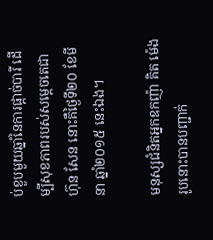ប់ខួបមួយឆ្នាំនៃការផ្តាច់បារី ដើម្បីសុខភាពរបស់សម្តេចតេជា ហ៊ុន សែន នោះគឺថ្ងៃទី២០ ខែមីនា ឆ្នាំ២០១៥ នេះឯង។

មនុស្សជំនិតអ្នកឧកញ៉ា គិត ម៉េង រូបនោះបានបញ្ជាក់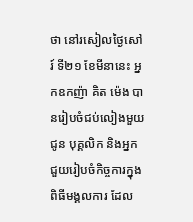ថា នៅរសៀលថ្ងៃសៅរ៍ ទី២១ ខែមីនានេះ អ្នកឧកញ៉ា គិត ម៉េង បានរៀបចំជប់លៀងមួយជូន បុគ្គលិក និងអ្នកជួយរៀបចំកិច្ចការក្នុងពិធីមង្គលការ ដែល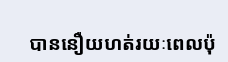បាននឿយហត់រយៈពេលប៉ុ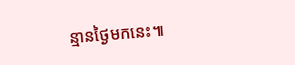ន្មានថ្ងៃមកនេះ៕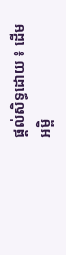ផ្តល់សិទ្ធដោយ ៖ ដើមអម្ពិ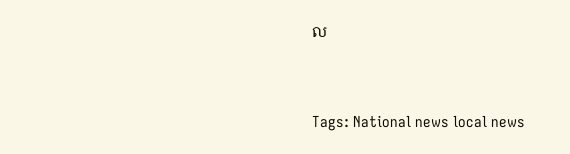ល


Tags: National news local news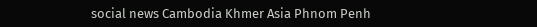social news Cambodia Khmer Asia Phnom Penh